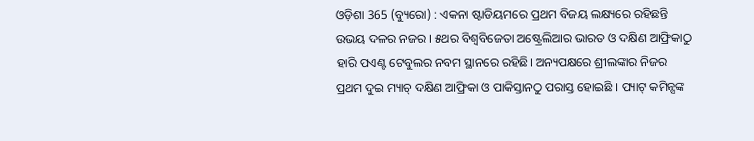ଓଡ଼ିଶା 365 (ବ୍ୟୁରୋ) : ଏକନା ଷ୍ଟାଡିୟମରେ ପ୍ରଥମ ବିଜୟ ଲକ୍ଷ୍ୟରେ ରହିଛନ୍ତି ଉଭୟ ଦଳର ନଜର । ୫ଥର ବିଶ୍ୱବିଜେତା ଅଷ୍ଟ୍ରେଲିଆର ଭାରତ ଓ ଦକ୍ଷିଣ ଆଫ୍ରିକାଠୁ ହାରି ପଏଣ୍ଟ ଟେବୁଲର ନବମ ସ୍ଥାନରେ ରହିଛି। ଅନ୍ୟପକ୍ଷରେ ଶ୍ରୀଲଙ୍କାର ନିଜର ପ୍ରଥମ ଦୁଇ ମ୍ୟାଚ୍ ଦକ୍ଷିଣ ଆଫ୍ରିକା ଓ ପାକିସ୍ତାନଠୁ ପରାସ୍ତ ହୋଇଛି । ପ୍ୟାଟ୍ କମିନ୍ସଙ୍କ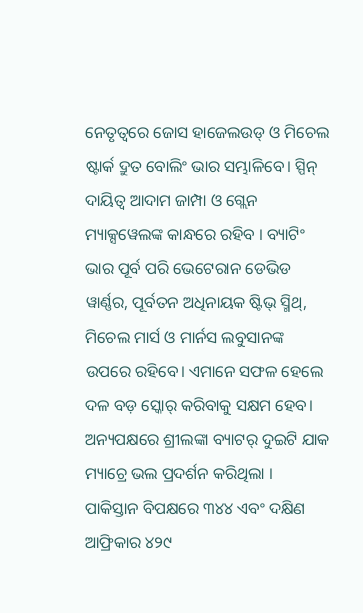ନେତୃତ୍ବରେ ଜୋସ ହାଜେଲଉଡ୍ ଓ ମିଚେଲ ଷ୍ଟାର୍କ ଦ୍ରୁତ ବୋଲିଂ ଭାର ସମ୍ଭାଳିବେ। ସ୍ପିନ୍ ଦାୟିତ୍ବ ଆଦାମ ଜାମ୍ପା ଓ ଗ୍ଲେନ ମ୍ୟାକ୍ସୱେଲଙ୍କ କାନ୍ଧରେ ରହିବ । ବ୍ୟାଟିଂ ଭାର ପୂର୍ବ ପରି ଭେଟେରାନ ଡେଭିଡ ୱାର୍ଣ୍ଣର, ପୂର୍ବତନ ଅଧିନାୟକ ଷ୍ଟିଭ୍ ସ୍ମିଥ୍, ମିଚେଲ ମାର୍ସ ଓ ମାର୍ନସ ଲବୁସାନଙ୍କ ଉପରେ ରହିବେ। ଏମାନେ ସଫଳ ହେଲେ ଦଳ ବଡ଼ ସ୍କୋର୍ କରିବାକୁ ସକ୍ଷମ ହେବ। ଅନ୍ୟପକ୍ଷରେ ଶ୍ରୀଲଙ୍କା ବ୍ୟାଟର୍ ଦୁଇଟି ଯାକ ମ୍ୟାଚ୍ରେ ଭଲ ପ୍ରଦର୍ଶନ କରିଥିଲା ।
ପାକିସ୍ତାନ ବିପକ୍ଷରେ ୩୪୪ ଏବଂ ଦକ୍ଷିଣ ଆଫ୍ରିକାର ୪୨୯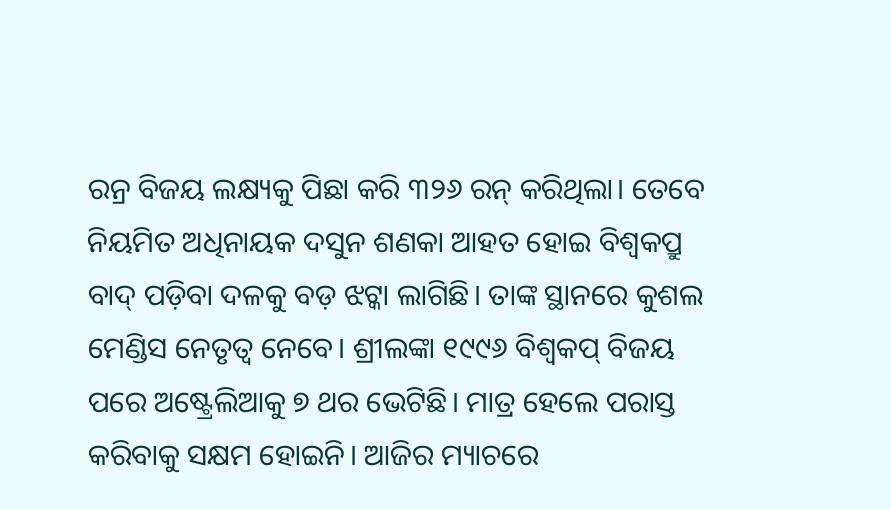ରନ୍ର ବିଜୟ ଲକ୍ଷ୍ୟକୁ ପିଛା କରି ୩୨୬ ରନ୍ କରିଥିଲା। ତେବେ ନିୟମିତ ଅଧିନାୟକ ଦସୁନ ଶଣକା ଆହତ ହୋଇ ବିଶ୍ୱକପ୍ରୁ ବାଦ୍ ପଡ଼ିବା ଦଳକୁ ବଡ଼ ଝଟ୍କା ଲାଗିଛି। ତାଙ୍କ ସ୍ଥାନରେ କୁଶଲ ମେଣ୍ଡିସ ନେତୃତ୍ବ ନେବେ। ଶ୍ରୀଲଙ୍କା ୧୯୯୬ ବିଶ୍ୱକପ୍ ବିଜୟ ପରେ ଅଷ୍ଟ୍ରେଲିଆକୁ ୭ ଥର ଭେଟିଛି। ମାତ୍ର ହେଲେ ପରାସ୍ତ କରିବାକୁ ସକ୍ଷମ ହୋଇନି। ଆଜିର ମ୍ୟାଚରେ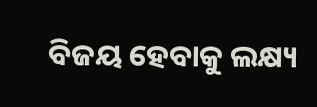ବିଜୟ ହେବାକୁ ଲକ୍ଷ୍ୟ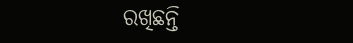ରଖିଛନ୍ତି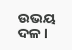ଉଭୟ ଦଳ ।